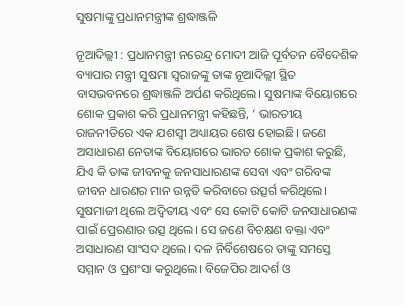ସୁଷମାଙ୍କୁ ପ୍ରଧାନମନ୍ତ୍ରୀଙ୍କ ଶ୍ରଦ୍ଧାଞ୍ଜଳି

ନୂଆଦିଲ୍ଲୀ : ପ୍ରଧାନମନ୍ତ୍ରୀ ନରେନ୍ଦ୍ର ମୋଦୀ ଆଜି ପୂର୍ବତନ ବୈଦେଶିକ ବ୍ୟାପାର ମନ୍ତ୍ରୀ ସୁଷମା ସ୍ବରାଜଙ୍କୁ ତାଙ୍କ ନୂଆଦିଲ୍ଲୀ ସ୍ଥିତ ବାସଭବନରେ ଶ୍ରଦ୍ଧାଞ୍ଜଳି ଅର୍ପଣ କରିଥିଲେ। ସୁଷମାଙ୍କ ବିୟୋଗରେ ଶୋକ ପ୍ରକାଶ କରି ପ୍ରଧାନମନ୍ତ୍ରୀ କହିଛନ୍ତି, ‘ ଭାରତୀୟ ରାଜନୀତିରେ ଏକ ଯଶସ୍ବୀ ଅଧ୍ୟାୟର ଶେଷ ହୋଇଛି। ଜଣେ ଅସାଧାରଣ ନେତାଙ୍କ ବି‌ୟୋଗରେ ଭାରତ ଶୋକ ପ୍ରକାଶ କରୁଛି, ଯିଏ କି ତାଙ୍କ ଜୀବନକୁ ଜନସାଧାରଣଙ୍କ ସେବା ଏବଂ ଗରିବଙ୍କ ଜୀବନ ଧାରଣର ମାନ ଉନ୍ନତି କରିବାରେ ଉତ୍ସର୍ଗ କରିଥିଲେ। ସୁଷମାଜୀ ଥିଲେ ଅଦ୍ବିତୀୟ ଏବଂ ସେ କୋଟି କୋଟି ଜନସାଧାରଣଙ୍କ ପାଇଁ ପ୍ରେରଣାର ଉତ୍ସ ଥିଲେ। ସେ ଜଣେ ବିଚକ୍ଷଣ ବକ୍ତା ଏବଂ ଅସାଧାରଣ ସାଂସଦ ଥିଲେ। ଦଳ ନିର୍ବିଶେଷରେ ତାଙ୍କୁ ସମସ୍ତେ ସମ୍ମାନ ଓ ପ୍ରଶଂସା କରୁଥିଲେ। ବିଜେପିର ଆଦର୍ଶ ଓ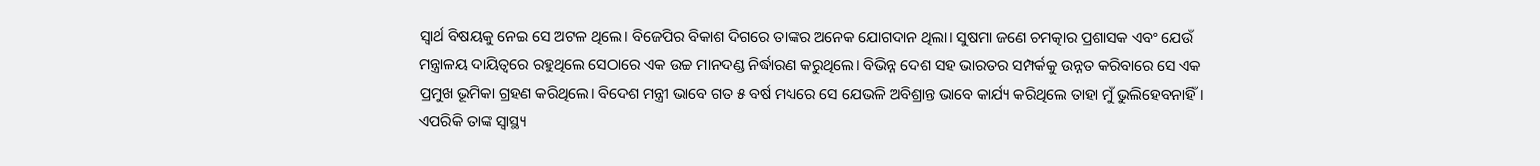ସ୍ବାର୍ଥ ବିଷୟକୁ ନେଇ ସେ ଅଟଳ ଥିଲେ। ବିଜେପିର ବିକାଶ ଦିଗରେ ତାଙ୍କର ଅନେକ ଯୋଗଦାନ ଥିଲା। ସୁଷମା ଜଣେ ଚମତ୍କାର ପ୍ରଶାସକ ଏବଂ ଯେଉଁ ମନ୍ତ୍ରାଳୟ ଦାୟିତ୍ବରେ ରହୁଥିଲେ ସେଠାରେ ଏକ ଉଚ୍ଚ ମାନଦଣ୍ଡ ନିର୍ଦ୍ଧାରଣ କରୁଥିଲେ। ବିଭିନ୍ନ ଦେଶ ସହ ଭାରତର ସମ୍ପର୍କକୁ ଉନ୍ନତ କରିବାରେ ସେ ଏକ ପ୍ରମୁଖ ଭୂମିକା ଗ୍ରହଣ କରିଥିଲେ। ବିଦେଶ ମନ୍ତ୍ରୀ ଭାବେ ଗତ ୫ ବର୍ଷ ମଧ୍ୟରେ ସେ ଯେଭଳି ଅବିଶ୍ରାନ୍ତ ଭାବେ କାର୍ଯ୍ୟ କରିଥିଲେ ତାହା ମୁଁ ଭୁଲିହେବନାହିଁ। ଏପରିକି ତାଙ୍କ ସ୍ବାସ୍ଥ୍ୟ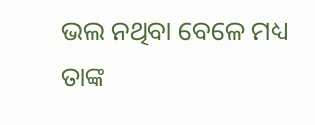ଭଲ ନଥିବା ବେଳେ ମଧ୍ୟ ତାଙ୍କ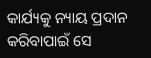କାର୍ଯ୍ୟକୁ ନ୍ୟାୟ ପ୍ରଦାନ କରିବାପାଇଁ ସେ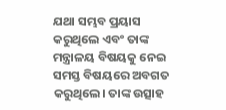ଯଥା ସମ୍ଭବ ପ୍ରୟାସ କରୁଥିଲେ ଏବଂ ତାଙ୍କ ମନ୍ତ୍ରାଳୟ ବିଷୟକୁ ନେଇ ସମସ୍ତ ବିଷୟରେ ଅବଗତ କରୁଥିଲେ। ତାଙ୍କ ଉତ୍ସାହ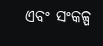ଏବଂ ସଂକଳ୍ପ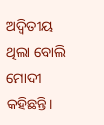ଅଦ୍ବିତୀୟ ଥିଲା ବୋଲି ମୋଦୀ କହିଛନ୍ତି।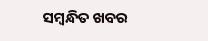ସମ୍ବନ୍ଧିତ ଖବର